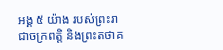អង្គ ៥ យ៉ាង របស់ព្រះរាជាចក្រពត្តិ និងព្រះតថាគ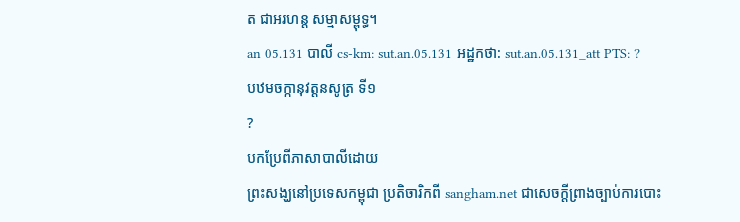ត ជាអរហន្ត សម្មាសម្ពុទ្ធ។
an 05.131 បាលី cs-km: sut.an.05.131 អដ្ឋកថា: sut.an.05.131_att PTS: ?
បឋមចក្កានុវត្តនសូត្រ ទី១
?
បកប្រែពីភាសាបាលីដោយ
ព្រះសង្ឃនៅប្រទេសកម្ពុជា ប្រតិចារិកពី sangham.net ជាសេចក្តីព្រាងច្បាប់ការបោះ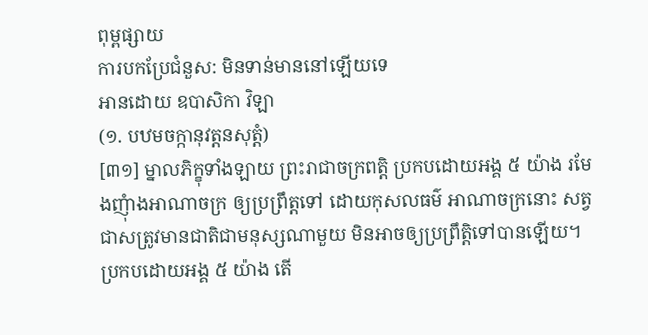ពុម្ពផ្សាយ
ការបកប្រែជំនួស: មិនទាន់មាននៅឡើយទេ
អានដោយ ឧបាសិកា វិឡា
(១. បឋមចក្កានុវត្តនសុត្តំ)
[៣១] ម្នាលភិក្ខុទាំងឡាយ ព្រះរាជាចក្រពត្តិ ប្រកបដោយអង្គ ៥ យ៉ាង រមែងញុំាងអាណាចក្រ ឲ្យប្រព្រឹត្តទៅ ដោយកុសលធម៌ អាណាចក្រនោះ សត្វជាសត្រូវមានជាតិជាមនុស្សណាមួយ មិនអាចឲ្យប្រព្រឹតិ្តទៅបានឡើយ។ ប្រកបដោយអង្គ ៥ យ៉ាង តើ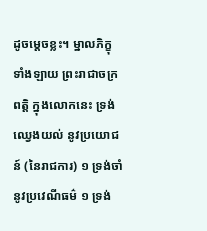ដូចម្តេចខ្លះ។ ម្នាលភិក្ខុទាំងឡាយ ព្រះរាជាចក្រពត្តិ ក្នុងលោកនេះ ទ្រង់ឈ្វេងយល់ នូវប្រយោជន៍ (នៃរាជការ) ១ ទ្រង់ចាំនូវប្រវេណីធម៌ ១ ទ្រង់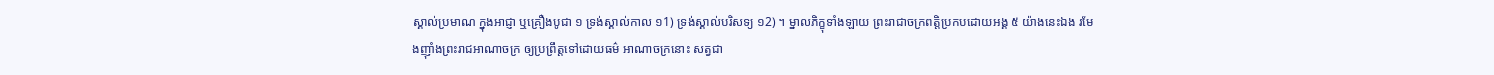ស្គាល់ប្រមាណ ក្នុងអាជ្ញា ឬគ្រឿងបូជា ១ ទ្រង់ស្គាល់កាល ១1) ទ្រង់ស្គាល់បរិសទ្យ ១2) ។ ម្នាលភិក្ខុទាំងឡាយ ព្រះរាជាចក្រពត្តិប្រកបដោយអង្គ ៥ យ៉ាងនេះឯង រមែងញ៉ាំងព្រះរាជអាណាចក្រ ឲ្យប្រព្រឹត្តទៅដោយធម៌ អាណាចក្រនោះ សត្វជា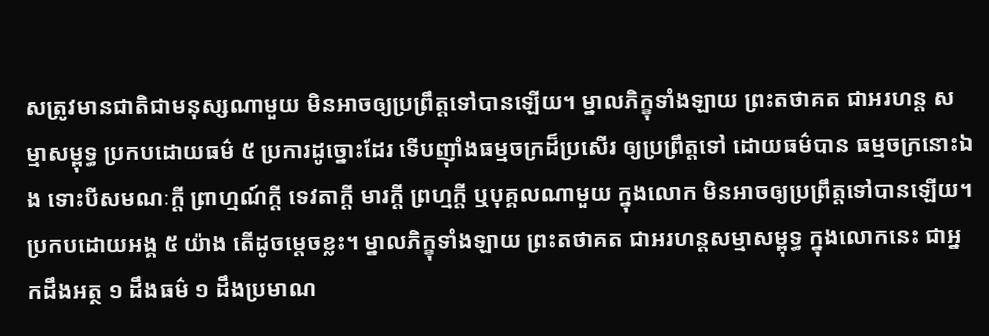សត្រូវមានជាតិជាមនុស្សណាមួយ មិនអាចឲ្យប្រព្រឹត្តទៅបានឡើយ។ ម្នាលភិក្ខុទាំងឡាយ ព្រះតថាគត ជាអរហន្ត សម្មាសម្ពុទ្ធ ប្រកបដោយធម៌ ៥ ប្រការដូច្នោះដែរ ទើបញ៉ាំងធម្មចក្រដ៏ប្រសើរ ឲ្យប្រព្រឹត្តទៅ ដោយធម៌បាន ធម្មចក្រនោះឯង ទោះបីសមណៈក្តី ព្រាហ្មណ៍ក្តី ទេវតាក្តី មារក្តី ព្រហ្មក្តី ឬបុគ្គលណាមួយ ក្នុងលោក មិនអាចឲ្យប្រព្រឹត្តទៅបានឡើយ។ ប្រកបដោយអង្គ ៥ យ៉ាង តើដូចម្តេចខ្លះ។ ម្នាលភិក្ខុទាំងឡាយ ព្រះតថាគត ជាអរហន្តសម្មាសម្ពុទ្ធ ក្នុងលោកនេះ ជាអ្នកដឹងអត្ថ ១ ដឹងធម៌ ១ ដឹងប្រមាណ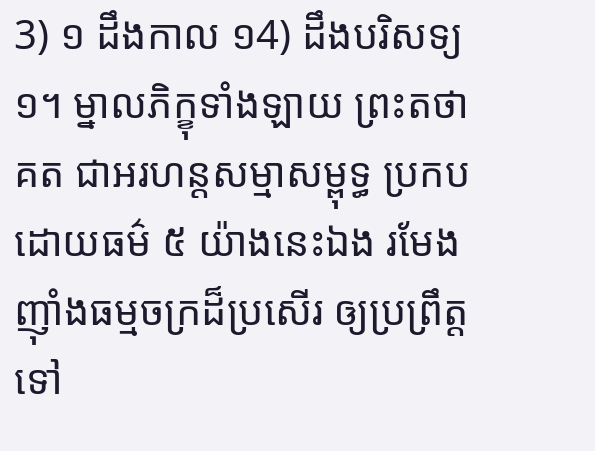3) ១ ដឹងកាល ១4) ដឹងបរិសទ្យ ១។ ម្នាលភិក្ខុទាំងឡាយ ព្រះតថាគត ជាអរហន្តសម្មាសម្ពុទ្ធ ប្រកបដោយធម៌ ៥ យ៉ាងនេះឯង រមែងញ៉ាំងធម្មចក្រដ៏ប្រសើរ ឲ្យប្រព្រឹត្តទៅ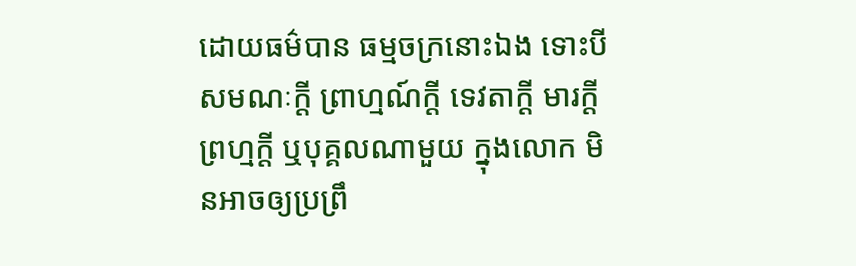ដោយធម៌បាន ធម្មចក្រនោះឯង ទោះបីសមណៈក្តី ព្រាហ្មណ៍ក្តី ទេវតាក្តី មារក្តី ព្រហ្មក្តី ឬបុគ្គលណាមួយ ក្នុងលោក មិនអាចឲ្យប្រព្រឹ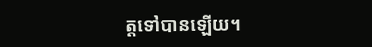ត្តទៅបានឡើយ។